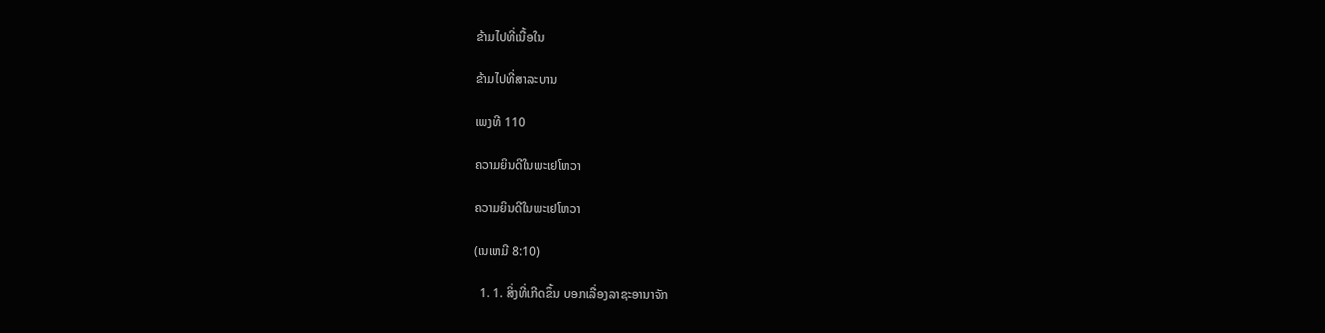ຂ້າມໄປທີ່ເນື້ອໃນ

ຂ້າມໄປທີ່ສາລະບານ

ເພງທີ 110

ຄວາມຍິນດີໃນພະເຢໂຫວາ

ຄວາມຍິນດີໃນພະເຢໂຫວາ

(ເນເຫມີ 8:10)

  1. 1. ສິ່ງທີ່ເກີດຂຶ້ນ ບອກເລື່ອງລາຊະອານາຈັກ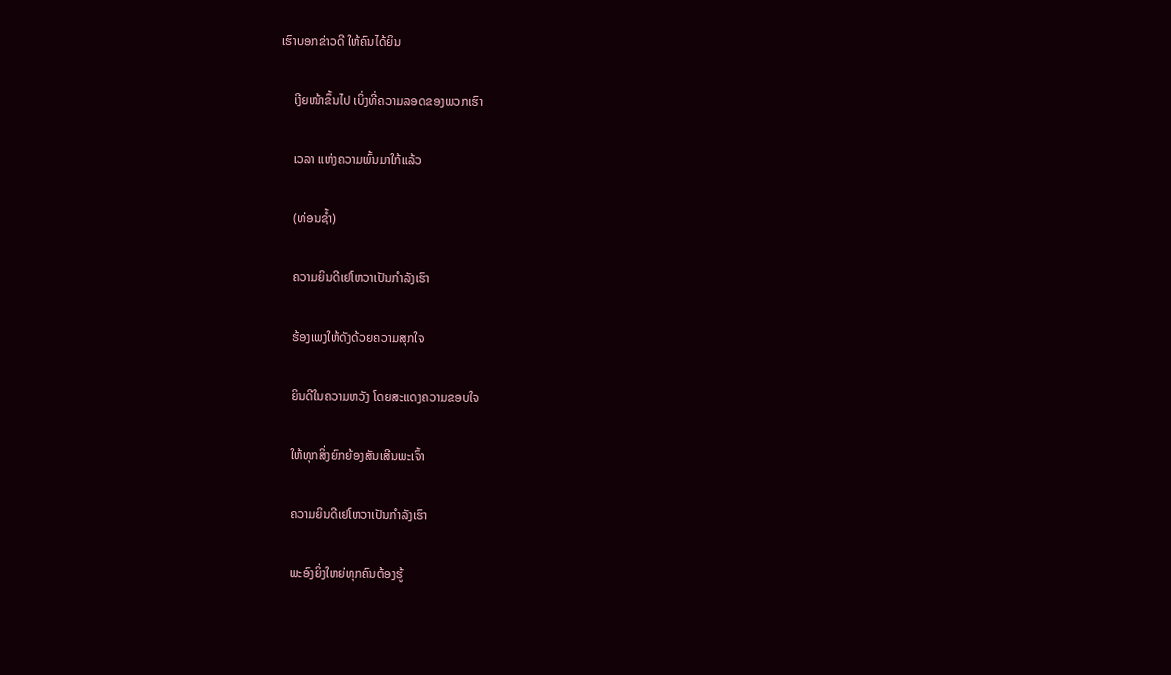ເຮົາບອກຂ່າວດີ ໃຫ້ຄົນໄດ້ຍິນ

    ເງີຍໜ້າຂຶ້ນໄປ ເບິ່ງທີ່ຄວາມລອດຂອງພວກເຮົາ

    ເວລາ ແຫ່ງຄວາມພົ້ນມາໃກ້ແລ້ວ

    (ທ່ອນຊ້ຳ)

    ຄວາມຍິນດີເຢໂຫວາເປັນກຳລັງເຮົາ

    ຮ້ອງເພງໃຫ້ດັງດ້ວຍຄວາມສຸກໃຈ

    ຍິນດີໃນຄວາມຫວັງ ໂດຍສະແດງຄວາມຂອບໃຈ

    ໃຫ້ທຸກສິ່ງຍົກຍ້ອງສັນເສີນພະເຈົ້າ

    ຄວາມຍິນດີເຢໂຫວາເປັນກຳລັງເຮົາ

    ພະອົງຍິ່ງໃຫຍ່ທຸກຄົນຕ້ອງຮູ້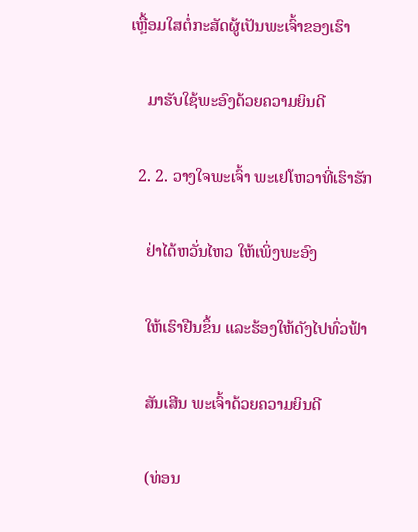ເຫຼື້ອມໃສຕໍ່ກະສັດຜູ້ເປັນພະເຈົ້າຂອງເຮົາ

    ມາຮັບໃຊ້ພະອົງດ້ວຍຄວາມຍິນດີ

  2. 2. ວາງໃຈພະເຈົ້າ ພະເຢໂຫວາທີ່ເຮົາຮັກ

    ຢ່າໄດ້ຫວັ່ນໄຫວ ໃຫ້ເພິ່ງພະອົງ

    ໃຫ້ເຮົາຢືນຂຶ້ນ ແລະຮ້ອງໃຫ້ດັງໄປທົ່ວຟ້າ

    ສັນເສີນ ພະເຈົ້າດ້ວຍຄວາມຍິນດີ

    (ທ່ອນ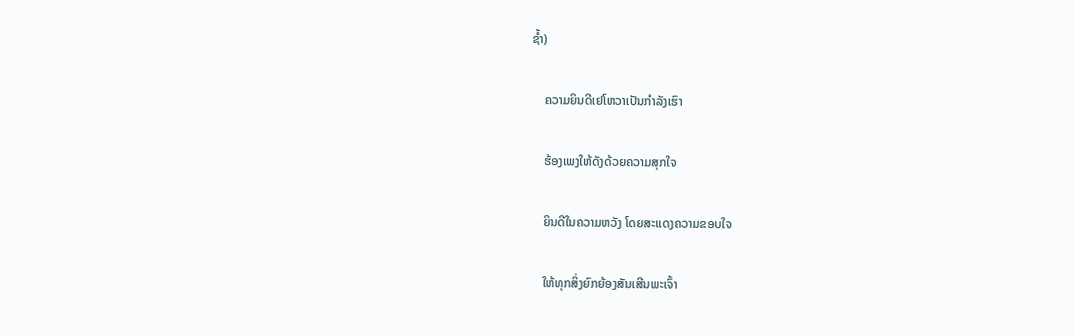ຊ້ຳ)

    ຄວາມຍິນດີເຢໂຫວາເປັນກຳລັງເຮົາ

    ຮ້ອງເພງໃຫ້ດັງດ້ວຍຄວາມສຸກໃຈ

    ຍິນດີໃນຄວາມຫວັງ ໂດຍສະແດງຄວາມຂອບໃຈ

    ໃຫ້ທຸກສິ່ງຍົກຍ້ອງສັນເສີນພະເຈົ້າ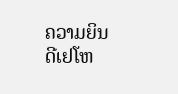ຄວາມຍິນດີເຢໂຫ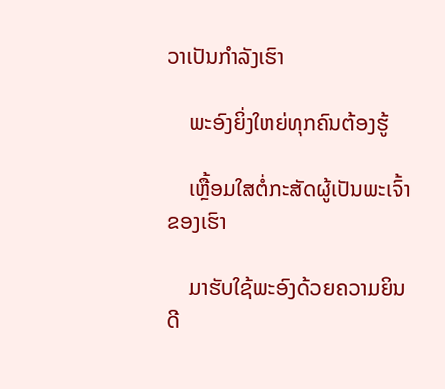ວາເປັນກຳລັງເຮົາ

    ພະອົງຍິ່ງໃຫຍ່ທຸກຄົນຕ້ອງຮູ້

    ເຫຼື້ອມໃສຕໍ່ກະສັດຜູ້ເປັນພະເຈົ້າຂອງເຮົາ

    ມາຮັບໃຊ້ພະອົງດ້ວຍຄວາມຍິນດີ